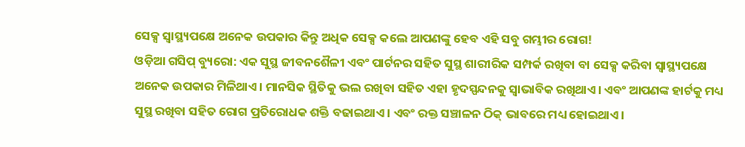ସେକ୍ସ ସ୍ୱାସ୍ଥ୍ୟପକ୍ଷେ ଅନେକ ଉପକାର କିନ୍ତୁ ଅଧିକ ସେକ୍ସ କଲେ ଆପଣଙ୍କୁ ହେବ ଏହି ସବୁ ଗମ୍ଭୀର ରୋଗ!
ଓଡ଼ିଆ ଗସିପ୍ ବ୍ୟୁରୋ: ଏକ ସୁସ୍ଥ ଜୀବନଶୈଳୀ ଏବଂ ପାର୍ଟନର ସହିତ ସୁସ୍ଥ ଶାରୀରିକ ସମ୍ପର୍କ ରଖିବା ବା ସେକ୍ସ କରିବା ସ୍ୱାସ୍ଥ୍ୟପକ୍ଷେ ଅନେକ ଉପକାର ମିଳିଥାଏ। ମାନସିକ ସ୍ଥିତିକୁ ଭଲ ରଖିବା ସହିତ ଏହା ହୃଦସ୍ପନ୍ଦନକୁ ସ୍ୱାଭାବିକ ରଖିଥାଏ। ଏବଂ ଆପଣଙ୍କ ହାର୍ଟକୁ ମଧ୍ୟ ସୁସ୍ଥ ରଖିବା ସହିତ ରୋଗ ପ୍ରତିରୋଧକ ଶକ୍ତି ବଢାଇଥାଏ। ଏବଂ ରକ୍ତ ସଞ୍ଚାଳନ ଠିକ୍ ଭାବରେ ମଧ୍ୟ ହୋଇଥାଏ।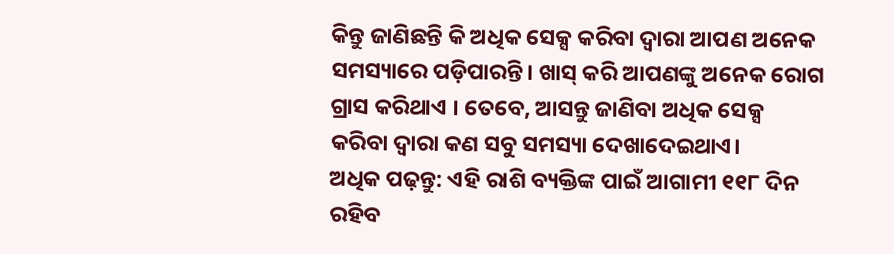କିନ୍ତୁ ଜାଣିଛନ୍ତି କି ଅଧିକ ସେକ୍ସ କରିବା ଦ୍ୱାରା ଆପଣ ଅନେକ ସମସ୍ୟାରେ ପଡ଼ିପାରନ୍ତି। ଖାସ୍ କରି ଆପଣଙ୍କୁ ଅନେକ ରୋଗ ଗ୍ରାସ କରିଥାଏ । ତେବେ, ଆସନ୍ତୁ ଜାଣିବା ଅଧିକ ସେକ୍ସ କରିବା ଦ୍ବାରା କଣ ସବୁ ସମସ୍ୟା ଦେଖାଦେଇଥାଏ।
ଅଧିକ ପଢ଼ନ୍ତୁ: ଏହି ରାଶି ବ୍ୟକ୍ତିଙ୍କ ପାଇଁ ଆଗାମୀ ୧୧୮ ଦିନ ରହିବ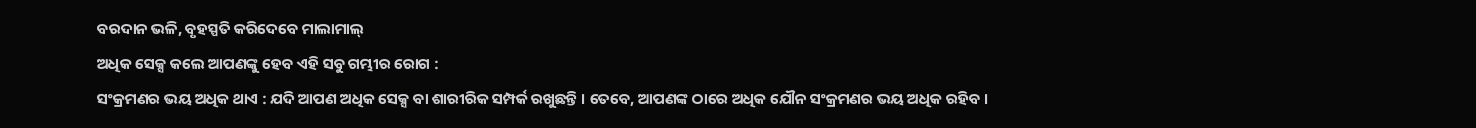ବରଦାନ ଭଳି, ବୃହସ୍ପତି କରିଦେବେ ମାଲାମାଲ୍
ଅଧିକ ସେକ୍ସ କଲେ ଆପଣଙ୍କୁ ହେବ ଏହି ସବୁ ଗମ୍ଭୀର ରୋଗ :
ସଂକ୍ରମଣର ଭୟ ଅଧିକ ଥାଏ : ଯଦି ଆପଣ ଅଧିକ ସେକ୍ସ ବା ଶାରୀରିକ ସମ୍ପର୍କ ରଖୁଛନ୍ତି । ତେବେ, ଆପଣଙ୍କ ଠାରେ ଅଧିକ ଯୌନ ସଂକ୍ରମଣର ଭୟ ଅଧିକ ରହିବ ।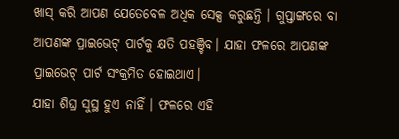ଖାସ୍ କରି ଆପଣ ଯେତେବେଳ ଅଧିକ ସେକ୍ସ କରୁଛନ୍ତି । ଗୁପ୍ତାଙ୍ଗରେ ବା ଆପଣଙ୍କ ପ୍ରାଇଭେଟ୍ ପାର୍ଟକୁ କ୍ଷତି ପହଞ୍ଚିବ। ଯାହା ଫଳରେ ଆପଣଙ୍କ ପ୍ରାଇଭେଟ୍ ପାର୍ଟ ସଂକ୍ରମିତ ହୋଇଥାଏ।
ଯାହା ଶିଘ୍ର ସୁସ୍ଥ ହୁଏ ନାହିଁ । ଫଳରେ ଏହି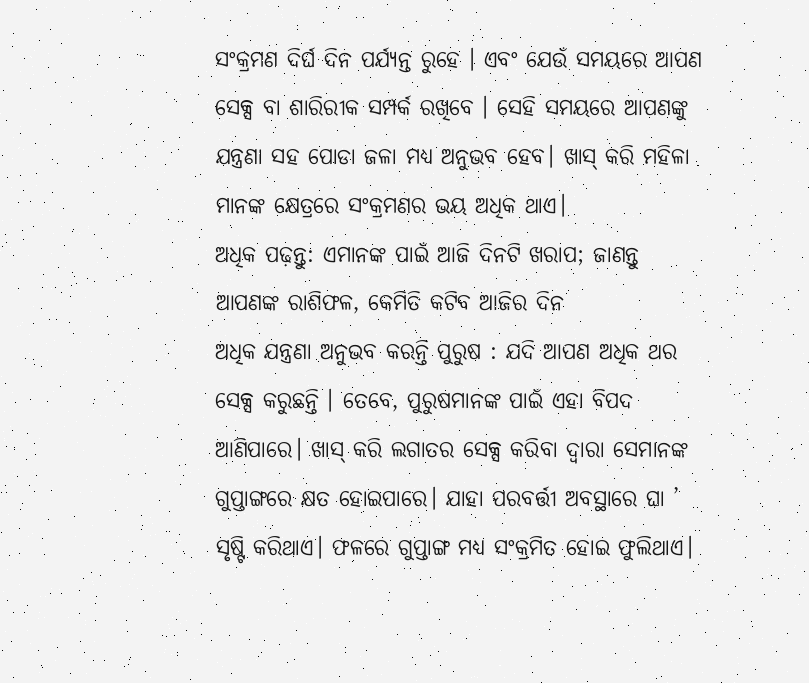ସଂକ୍ରମଣ ଦିର୍ଘ ଦିନ ପର୍ଯ୍ୟନ୍ତ ରୁହେ । ଏବଂ ଯେଉଁ ସମୟରେ ଆପଣ ସେକ୍ସ ବା ଶାରିରୀକ ସମ୍ପର୍କ ରଖିବେ । ସେହି ସମୟରେ ଆପଣଙ୍କୁ ଯନ୍ତ୍ରଣା ସହ ପୋଡା ଜଳା ମଧ୍ୟ ଅନୁଭବ ହେବ। ଖାସ୍ କରି ମହିଳା ମାନଙ୍କ କ୍ଷେତ୍ରରେ ସଂକ୍ରମଣର ଭୟ ଅଧିକ ଥାଏ।
ଅଧିକ ପଢ଼ନ୍ତୁ: ଏମାନଙ୍କ ପାଇଁ ଆଜି ଦିନଟି ଖରାପ; ଜାଣନ୍ତୁ ଆପଣଙ୍କ ରାଶିଫଳ, କେମିତି କଟିବ ଆଜିର ଦିନ
ଅଧିକ ଯନ୍ତ୍ରଣା ଅନୁଭବ କରନ୍ତି ପୁରୁଷ : ଯଦି ଆପଣ ଅଧିକ ଥର ସେକ୍ସ କରୁଛନ୍ତି । ତେବେ, ପୁରୁଷମାନଙ୍କ ପାଇଁ ଏହା ବିପଦ ଆଣିପାରେ। ଖାସ୍ କରି ଲଗାତର ସେକ୍ସ କରିବା ଦ୍ବାରା ସେମାନଙ୍କ ଗୁପ୍ତାଙ୍ଗରେ କ୍ଷତ ହୋଇପାରେ। ଯାହା ପରବର୍ତ୍ତୀ ଅବସ୍ଥାରେ ଘା ’ ସୃଷ୍ଟି କରିଥାଏ। ଫଳରେ ଗୁପ୍ତାଙ୍ଗ ମଧ୍ୟ ସଂକ୍ରମିତ ହୋଇ ଫୁଲିଥାଏ।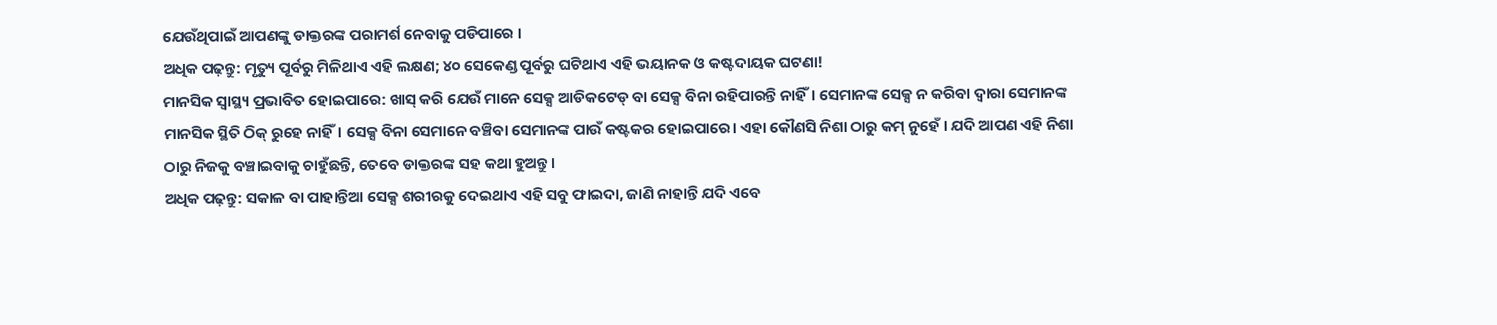ଯେଉଁଥିପାଇଁ ଆପଣଙ୍କୁ ଡାକ୍ତରଙ୍କ ପରାମର୍ଶ ନେବାକୁ ପଡିପାରେ ।
ଅଧିକ ପଢ଼ନ୍ତୁ: ମୃତ୍ୟୁ ପୂର୍ବରୁ ମିଳିଥାଏ ଏହି ଲକ୍ଷଣ; ୪୦ ସେକେଣ୍ଡ ପୂର୍ବରୁ ଘଟିଥାଏ ଏହି ଭୟାନକ ଓ କଷ୍ଟଦାୟକ ଘଟଣା!
ମାନସିକ ସ୍ୱାସ୍ଥ୍ୟ ପ୍ରଭାବିତ ହୋଇପାରେ: ଖାସ୍ କରି ଯେଉଁ ମାନେ ସେକ୍ସ ଆଡିକଟେଡ୍ ବା ସେକ୍ସ ବିନା ରହିପାରନ୍ତି ନାହିଁ। ସେମାନଙ୍କ ସେକ୍ସ ନ କରିବା ଦ୍ବାରା ସେମାନଙ୍କ ମାନସିକ ସ୍ଥିତି ଠିକ୍ ରୁହେ ନାହିଁ। ସେକ୍ସ ବିନା ସେମାନେ ବଞ୍ଚିବା ସେମାନଙ୍କ ପାଉଁ କଷ୍ଟକର ହୋଇପାରେ। ଏହା କୌଣସି ନିଶା ଠାରୁ କମ୍ ନୁହେଁ । ଯଦି ଆପଣ ଏହି ନିଶା ଠାରୁ ନିଜକୁ ବଞ୍ଚାଇବାକୁ ଚାହୁଁଛନ୍ତି, ତେବେ ଡାକ୍ତରଙ୍କ ସହ କଥା ହୁଅନ୍ତୁ ।
ଅଧିକ ପଢ଼ନ୍ତୁ: ସକାଳ ବା ପାହାନ୍ତିଆ ସେକ୍ସ ଶରୀରକୁ ଦେଇଥାଏ ଏହି ସବୁ ଫାଇଦା, ଜାଣି ନାହାନ୍ତି ଯଦି ଏବେ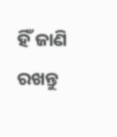ହିଁ ଜାଣି ରଖନ୍ତୁ